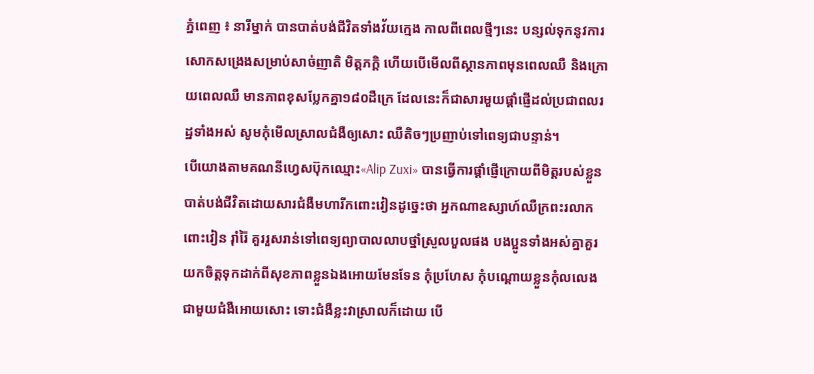ភ្នំពេញ ៖ នារីម្នាក់ បានបាត់បង់ជីវិតទាំងវ័យក្មេង កាលពីពេលថ្មីៗនេះ បន្សល់ទុកនូវការសោកសង្រេងសម្រាប់សាច់ញាតិ មិត្តភក្ដិ ហើយបើមើលពីស្ថានភាពមុនពេលឈឺ និងក្រោយពេលឈឺ មានភាពខុសប្លែកគ្នា១៨០ដឺក្រេ ដែលនេះក៏ជាសារមួយផ្ដាំផ្ញើដល់ប្រជាពលរដ្ឋទាំងអស់ សូមកុំមើលស្រាលជំងឺឲ្យសោះ ឈឺតិចៗប្រញាប់ទៅពេទ្យជាបន្ទាន់។
បើយោងតាមគណនីហ្វេសប៊ុកឈ្មោះ«Alip Zuxi» បានធ្វើការផ្ដាំផ្ញើក្រោយពីមិត្តរបស់ខ្លួនបាត់បង់ជីវិតដោយសារជំងឺមហារីកពោះវៀនដូច្នេះថា អ្នកណាឧស្សាហ៍ឈឺក្រពះរលាកពោះវៀន រ៉ាំរ៉ៃ គួររួសរាន់ទៅពេទ្យព្យាបាលលាបថ្នាំស្រួលបួលផង បងប្អូនទាំងអស់គ្នាគួរយកចិត្តទុកដាក់ពីសុខភាពខ្លួនឯងអោយមែនទែន កុំប្រហែស កុំបណ្ដោយខ្លួនកុំលលេងជាមួយជំងឺអោយសោះ ទោះជំងឺខ្លះវាស្រាលក៏ដោយ បើ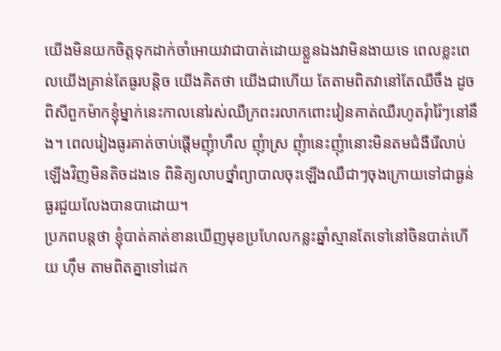យើងមិនយកចិត្តទុកដាក់ចាំអោយវាជាបាត់ដោយខ្លួនឯងវាមិនងាយទេ ពេលខ្លះពេលយើងគ្រាន់តែធូរបន្តិច យើងគិតថា យើងជាហើយ តែតាមពិតវានៅតែឈឺចឹង ដូចពិសីពួកម៉ាកខ្ញុំម្នាក់នេះកាលនៅរស់ឈឺក្រពះរលាកពោះវៀនគាត់ឈឺរហូតរុំារ៉ៃៗនៅនឹង។ ពេលរៀងធូរគាត់ចាប់ផ្ដើមញុំាហឹល ញុំាស្រ ញុំានេះញុំានោះមិនតមជំងឺរើលាប់ឡើងវិញមិនតិចដងទេ ពិនិត្យលាបថ្នាំព្យាបាលចុះឡើងឈឺជាៗចុងក្រោយទៅជាធ្ងន់ធ្ងរជួយលែងបានបាដោយ។
ប្រភពបន្តថា ខ្ញុំបាត់គាត់ខានឃើញមុខប្រហែលកន្លះឆ្នាំស្មានតែទៅនៅចិនបាត់ហើយ ហ៊ឹម តាមពិតគ្នាទៅដេក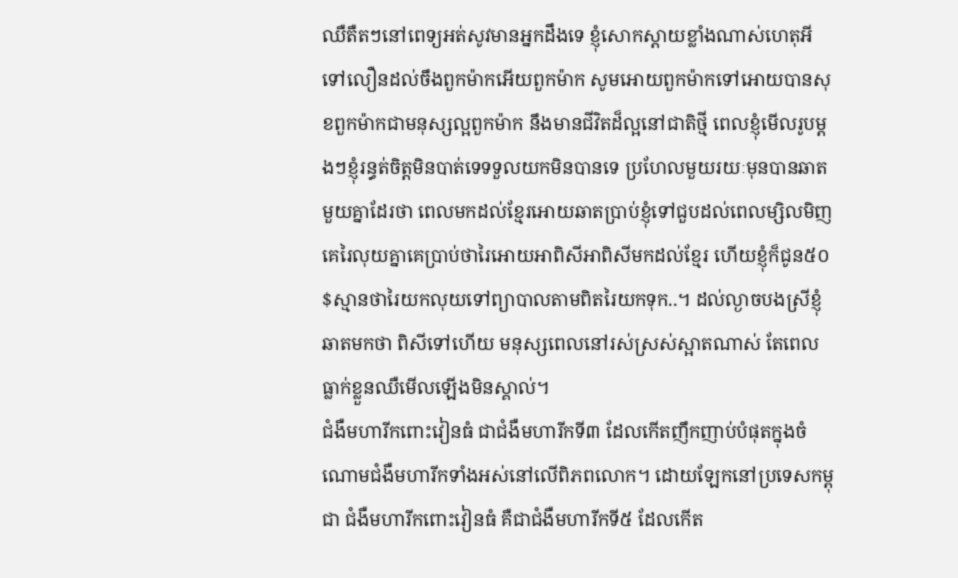ឈឺតឺតៗនៅពេទ្យអត់សូវមានអ្នកដឹងទេ ខ្ញុំសោកស្តាយខ្លាំងណាស់ហេតុអីទៅលឿនដល់ចឹងពួកម៉ាកអើយពួកម៉ាក សូមអោយពួកម៉ាកទៅអោយបានសុខពួកម៉ាកជាមនុស្សល្អពួកម៉ាក នឹងមានជីវិតដ៏ល្អនៅជាតិថ្មី ពេលខ្ញុំមើលរូបម្តងៗខ្ញុំរន្ធត់ចិត្តមិនបាត់ទេទទួលយកមិនបានទេ ប្រហែលមួយរយៈមុនបានឆាតមួយគ្នាដែរថា ពេលមកដល់ខ្មែរអោយឆាតប្រាប់ខ្ញុំទៅជួបដល់ពេលម្សិលមិញគេរៃលុយគ្នាគេប្រាប់ថារៃអោយអាពិសីអាពិសីមកដល់ខ្មែរ ហើយខ្ញុំក៏ជូន៥០$ស្មានថារៃយកលុយទៅព្យាបាលតាមពិតរៃយកទុក..។ ដល់ល្ងាចបងស្រីខ្ញុំឆាតមកថា ពិសីទៅហើយ មនុស្សពេលនៅរស់ស្រស់ស្អាតណាស់ តែពេលធ្លាក់ខ្លួនឈឺមើលឡើងមិនស្គាល់។
ជំងឺមហារីកពោះវៀនធំ ជាជំងឺមហារីកទី៣ ដែលកើតញឹកញាប់បំផុតក្នុងចំណោមជំងឺមហារីកទាំងអស់នៅលើពិភពលោក។ ដោយឡែកនៅប្រទេសកម្ពុជា ជំងឺមហារីកពោះវៀនធំ គឺជាជំងឺមហារីកទី៥ ដែលកើត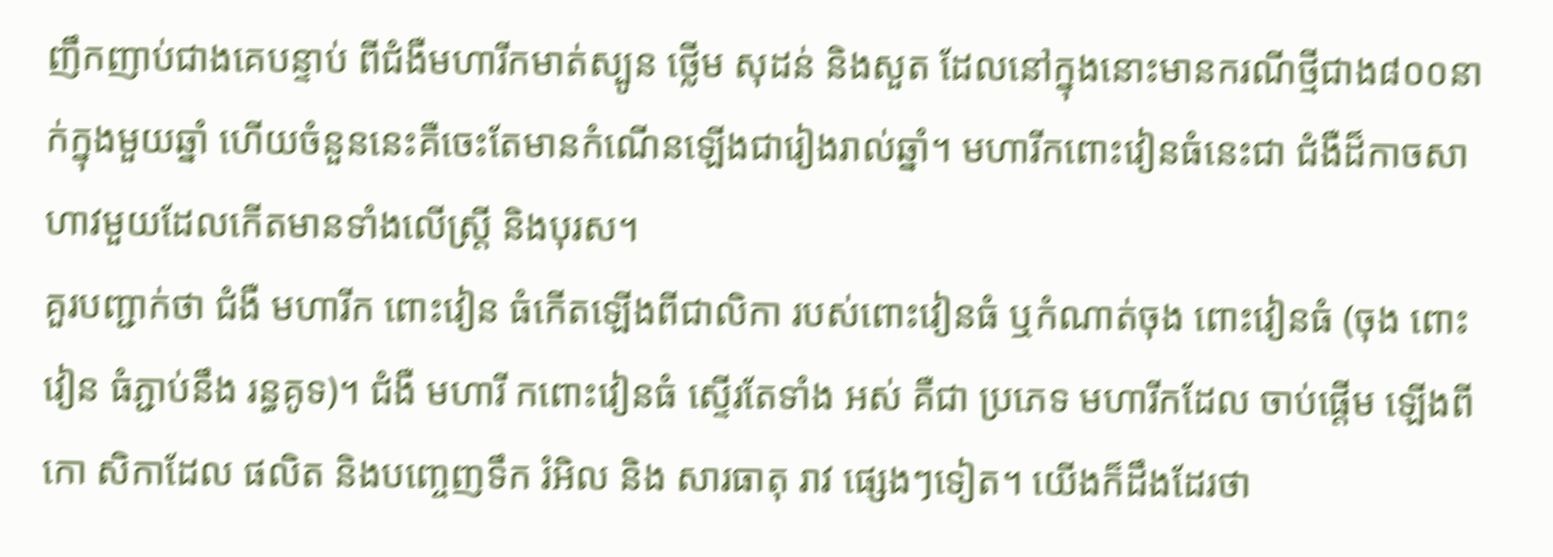ញឹកញាប់ជាងគេបន្ទាប់ ពីជំងឺមហារីកមាត់ស្បូន ថ្លើម សុដន់ និងសួត ដែលនៅក្នុងនោះមានករណីថ្មីជាង៨០០នាក់ក្នុងមួយឆ្នាំ ហើយចំនួននេះគឺចេះតែមានកំណើនឡើងជារៀងរាល់ឆ្នាំ។ មហារីកពោះវៀនធំនេះជា ជំងឺដ៏កាចសាហាវមួយដែលកើតមានទាំងលើស្ត្រី និងបុរស។
គួរបញ្ជាក់ថា ជំងឺ មហារីក ពោះវៀន ធំកើតឡើងពីជាលិកា របស់ពោះវៀនធំ ឬកំណាត់ចុង ពោះវៀនធំ (ចុង ពោះវៀន ធំភ្ជាប់នឹង រន្ធគូទ)។ ជំងឺ មហារី កពោះវៀនធំ ស្ទើរតែទាំង អស់ គឺជា ប្រភេទ មហារីកដែល ចាប់ផ្ដើម ឡើងពីកោ សិកាដែល ផលិត និងបញ្ចេញទឹក រំអិល និង សារធាតុ រាវ ផ្សេងៗទៀត។ យើងក៏ដឹងដែរថា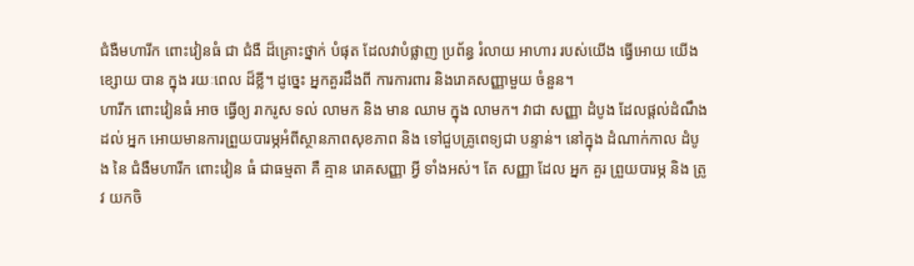ជំងឺមហារីក ពោះវៀនធំ ជា ជំងឺ ដ៏គ្រោះថ្នាក់ បំផុត ដែលវាបំផ្លាញ ប្រព័ន្ធ រំលាយ អាហារ របស់យើង ធ្វើអោយ យើង ខ្សោយ បាន ក្នុង រយៈពេល ដ៏ខ្លី។ ដូច្នេះ អ្នកគួរដឹងពី ការការពារ និងរោគសញ្ញាមួយ ចំនួន។
ហារីក ពោះវៀនធំ អាច ធ្វើឲ្យ រាករូស ទល់ លាមក និង មាន ឈាម ក្នុង លាមក។ វាជា សញ្ញា ដំបូង ដែលផ្ដល់ដំណឹងដល់ អ្នក អោយមានការព្រួយបារម្ភអំពីស្ថានភាពសុខភាព និង ទៅជួបគ្រូពេទ្យជា បន្ទាន់។ នៅក្នុង ដំណាក់កាល ដំបូង នៃ ជំងឺមហារីក ពោះវៀន ធំ ជាធម្មតា គឺ គ្មាន រោគសញ្ញា អ្វី ទាំងអស់។ តែ សញ្ញា ដែល អ្នក គួរ ព្រួយបារម្ភ និង ត្រូវ យកចិ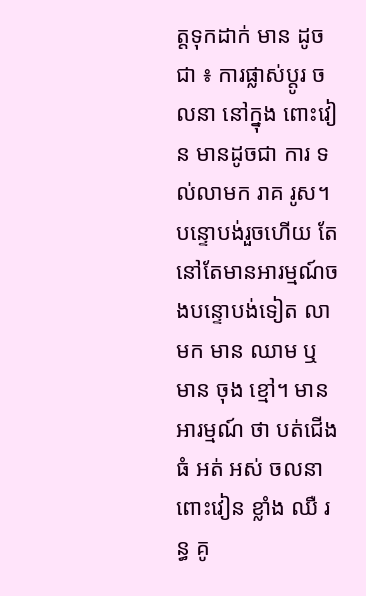ត្តទុកដាក់ មាន ដូចជា ៖ ការផ្លាស់ប្តូរ ចលនា នៅក្នុង ពោះវៀន មានដូចជា ការ ទល់លាមក រាគ រូស។បន្ទោបង់រួចហើយ តែនៅតែមានអារម្មណ៍ចងបន្ទោបង់ទៀត លាមក មាន ឈាម ឬ មាន ចុង ខ្មៅ។ មាន អារម្មណ៍ ថា បត់ជើងធំ អត់ អស់ ចលនា ពោះវៀន ខ្លាំង ឈឺ រន្ធ គូ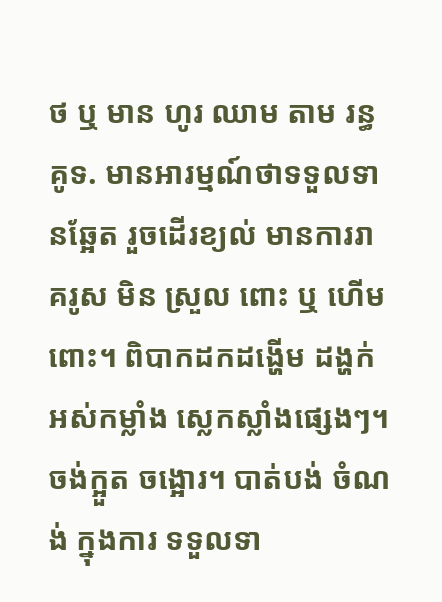ថ ឬ មាន ហូរ ឈាម តាម រន្ធ គូទ. មានអារម្មណ៍ថាទទួលទានឆ្អែត រួចដើរខ្យល់ មានការរាគរូស មិន ស្រួល ពោះ ឬ ហើមពោះ។ ពិបាកដកដង្ហើម ដង្ហក់ អស់កម្លាំង ស្លេកស្លាំងផ្សេងៗ។ ចង់ក្អួត ចង្អោរ។ បាត់បង់ ចំណង់ ក្នុងការ ទទួលទា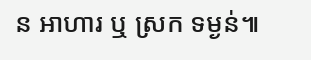ន អាហារ ឬ ស្រក ទម្ងន់៕